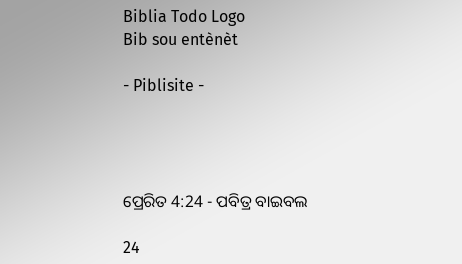Biblia Todo Logo
Bib sou entènèt

- Piblisite -




ପ୍ରେରିତ 4:24 - ପବିତ୍ର ବାଇବଲ

24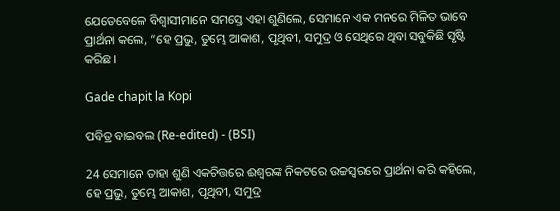ଯେତେବେଳେ ବିଶ୍ୱାସୀମାନେ ସମସ୍ତେ ଏହା ଶୁଣିଲେ, ସେମାନେ ଏକ ମନରେ ମିଳିତ ଭାବେ ପ୍ରାର୍ଥନା କଲେ, “ହେ ପ୍ରଭୁ, ତୁମ୍ଭେ ଆକାଶ, ପୃଥିବୀ, ସମୁଦ୍ର ଓ ସେଥିରେ ଥିବା ସବୁକିଛି ସୃଷ୍ଟି କରିଛ।

Gade chapit la Kopi

ପବିତ୍ର ବାଇବଲ (Re-edited) - (BSI)

24 ସେମାନେ ତାହା ଶୁଣି ଏକଚିତ୍ତରେ ଈଶ୍ଵରଙ୍କ ନିକଟରେ ଉଚ୍ଚସ୍ଵରରେ ପ୍ରାର୍ଥନା କରି କହିଲେ, ହେ ପ୍ରଭୁ, ତୁମ୍ଭେ ଆକାଶ, ପୃଥିବୀ, ସମୁଦ୍ର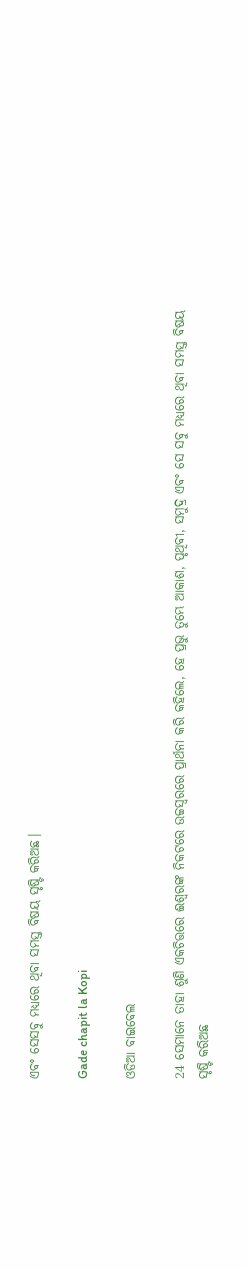ଏବଂ ସେସବୁ ମଧ୍ୟରେ ଥିବା ସମସ୍ତ ବିଷୟ ସୃଷ୍ଟି କରିଅଛ।

Gade chapit la Kopi

ଓଡିଆ ବାଇବେଲ

24 ସେମାନେ ତାହା ଶୁଣି ଏକଚିତ୍ତରେ ଈଶ୍ୱରଙ୍କ ନିକଟରେ ଉଚ୍ଚସ୍ୱରରେ ପ୍ରାର୍ଥନା କରି କହିଲେ, ହେ ପ୍ରଭୁ ତୁମ୍ଭେ ଆକାଶ, ପୃଥିବୀ, ସମୁଦ୍ର ଏବଂ ସେ ସବୁ ମଧ୍ୟରେ ଥିବା ସମସ୍ତ ବିଷୟ ସୃଷ୍ଟି କରିଅଛ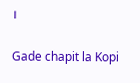।

Gade chapit la Kopi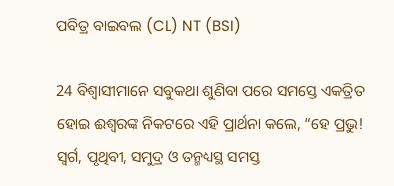ପବିତ୍ର ବାଇବଲ (CL) NT (BSI)

24 ବିଶ୍ୱାସୀମାନେ ସବୁକଥା ଶୁଣିବା ପରେ ସମସ୍ତେ ଏକତ୍ରିତ ହୋଇ ଈଶ୍ୱରଙ୍କ ନିକଟରେ ଏହି ପ୍ରାର୍ଥନା କଲେ, “ହେ ପ୍ରଭୁ! ସ୍ୱର୍ଗ, ପୃଥିବୀ, ସମୁଦ୍ର ଓ ତନ୍ମଧ୍ୟସ୍ଥ ସମସ୍ତ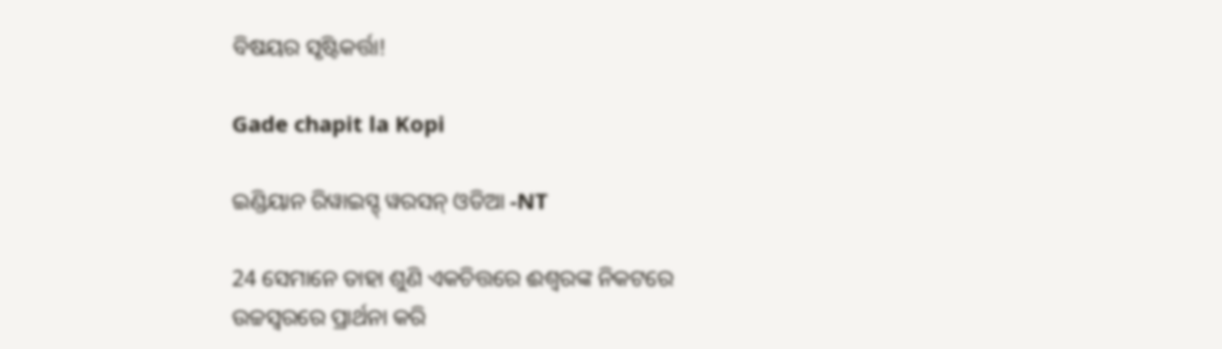ବିଷୟର ସୃଷ୍ଟିକର୍ତ୍ତା!

Gade chapit la Kopi

ଇଣ୍ଡିୟାନ ରିୱାଇସ୍ଡ୍ ୱରସନ୍ ଓଡିଆ -NT

24 ସେମାନେ ତାହା ଶୁଣି ଏକଚିତ୍ତରେ ଈଶ୍ବରଙ୍କ ନିକଟରେ ଉଚ୍ଚସ୍ୱରରେ ପ୍ରାର୍ଥନା କରି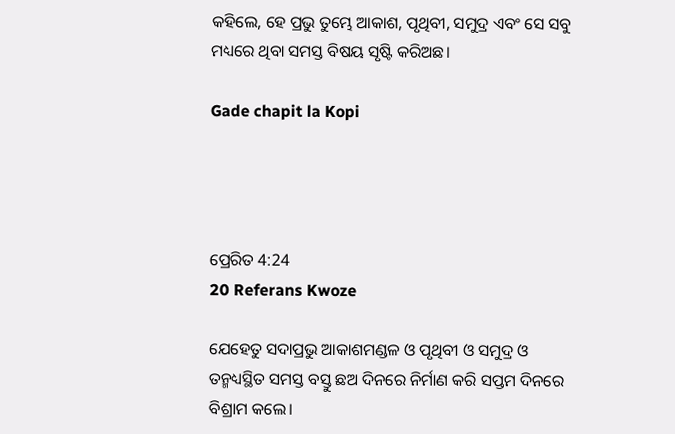କହିଲେ, ହେ ପ୍ରଭୁ ତୁମ୍ଭେ ଆକାଶ, ପୃଥିବୀ, ସମୁଦ୍ର ଏବଂ ସେ ସବୁ ମଧ୍ୟରେ ଥିବା ସମସ୍ତ ବିଷୟ ସୃଷ୍ଟି କରିଅଛ।

Gade chapit la Kopi




ପ୍ରେରିତ 4:24
20 Referans Kwoze

ଯେହେତୁ ସଦାପ୍ରଭୁ ଆକାଶମଣ୍ଡଳ ଓ ପୃଥିବୀ ଓ ସମୁଦ୍ର ଓ ତନ୍ମଧ୍ୟସ୍ଥିତ ସମସ୍ତ ବସ୍ତୁ ଛଅ ଦିନରେ ନିର୍ମାଣ କରି ସପ୍ତମ ଦିନରେ ବିଶ୍ରାମ କଲେ।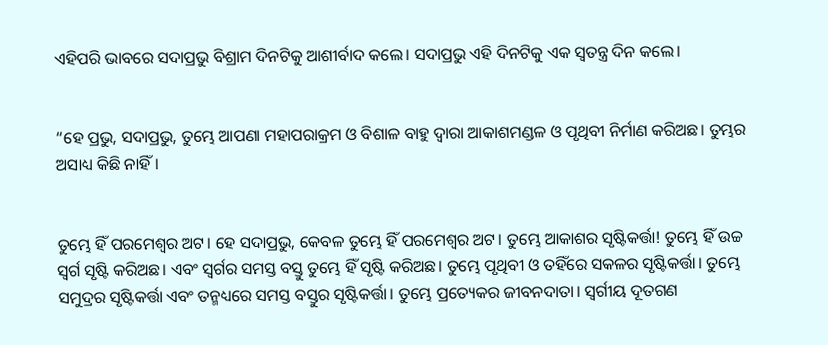ଏହିପରି ଭାବରେ ସଦାପ୍ରଭୁ ବିଶ୍ରାମ ଦିନଟିକୁ ଆଶୀର୍ବାଦ କଲେ। ସଦାପ୍ରଭୁ ଏହି ଦିନଟିକୁ ଏକ ସ୍ୱତନ୍ତ୍ର ଦିନ କଲେ।


“ହେ ପ୍ରଭୁ, ସଦାପ୍ରଭୁ, ତୁମ୍ଭେ ଆପଣା ମହାପରାକ୍ରମ ଓ ବିଶାଳ ବାହୁ ଦ୍ୱାରା ଆକାଶମଣ୍ଡଳ ଓ ପୃଥିବୀ ନିର୍ମାଣ କରିଅଛ। ତୁମ୍ଭର ଅସାଧ୍ୟ କିଛି ନାହିଁ।


ତୁମ୍ଭେ ହିଁ ପରମେଶ୍ୱର ଅଟ। ହେ ସଦାପ୍ରଭୁ, କେବଳ ତୁମ୍ଭେ ହିଁ ପରମେଶ୍ୱର ଅଟ। ତୁମ୍ଭେ ଆକାଶର ସୃଷ୍ଟିକର୍ତ୍ତା! ତୁମ୍ଭେ ହିଁ ଉଚ୍ଚ ସ୍ୱର୍ଗ ସୃଷ୍ଟି କରିଅଛ। ଏବଂ ସ୍ୱର୍ଗର ସମସ୍ତ ବସ୍ତୁ ତୁମ୍ଭେ ହିଁ ସୃଷ୍ଟି କରିଅଛ। ତୁମ୍ଭେ ପୃଥିବୀ ଓ ତହିଁରେ ସକଳର ସୃଷ୍ଟିକର୍ତ୍ତା। ତୁମ୍ଭେ ସମୁଦ୍ରର ସୃଷ୍ଟିକର୍ତ୍ତା ଏବଂ ତନ୍ମଧ୍ୟରେ ସମସ୍ତ ବସ୍ତୁର ସୃଷ୍ଟିକର୍ତ୍ତା। ତୁମ୍ଭେ ପ୍ରତ୍ୟେକର ଜୀବନଦାତା। ସ୍ୱର୍ଗୀୟ ଦୂତଗଣ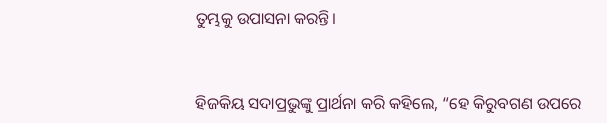ତୁମ୍ଭକୁ ଉପାସନା କରନ୍ତି।


ହିଜକିୟ ସଦାପ୍ରଭୁଙ୍କୁ ପ୍ରାର୍ଥନା କରି କହିଲେ, “ହେ କିରୁବଗଣ ଉପରେ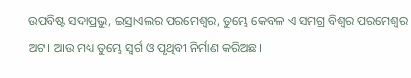ଉପବିଷ୍ଟ ସଦାପ୍ରଭୁ, ଇସ୍ରାଏଲର ପରମେଶ୍ୱର, ତୁମ୍ଭେ କେବଳ ଏ ସମଗ୍ର ବିଶ୍ୱର ପରମେଶ୍ୱର ଅଟ। ଆଉ ମଧ୍ୟ ତୁମ୍ଭେ ସ୍ୱର୍ଗ ଓ ପୃଥିବୀ ନିର୍ମାଣ କରିଅଛ।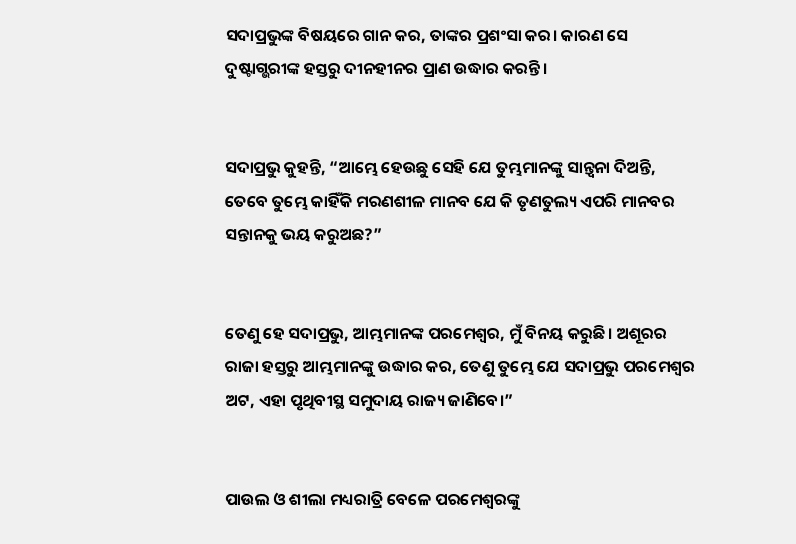ସଦାପ୍ରଭୁଙ୍କ ବିଷୟରେ ଗାନ କର, ତାଙ୍କର ପ୍ରଶଂସା କର। କାରଣ ସେ ଦୁଷ୍ଟାଗ୍ଭରୀଙ୍କ ହସ୍ତରୁ ଦୀନହୀନର ପ୍ରାଣ ଉଦ୍ଧାର କରନ୍ତି।


ସଦାପ୍ରଭୁ କୁହନ୍ତି, “ଆମ୍ଭେ ହେଉଛୁ ସେହି ଯେ ତୁମ୍ଭମାନଙ୍କୁ ସାନ୍ତ୍ୱନା ଦିଅନ୍ତି, ତେବେ ତୁମ୍ଭେ କାହିଁକି ମରଣଶୀଳ ମାନବ ଯେ କି ତୃଣତୁଲ୍ୟ ଏପରି ମାନବର ସନ୍ତାନକୁ ଭୟ କରୁଅଛ?”


ତେଣୁ ହେ ସଦାପ୍ରଭୁ, ଆମ୍ଭମାନଙ୍କ ପରମେଶ୍ୱର, ମୁଁ ବିନୟ କରୁଛି। ଅଶୂରର ରାଜା ହସ୍ତରୁ ଆମ୍ଭମାନଙ୍କୁ ଉଦ୍ଧାର କର, ତେଣୁ ତୁମ୍ଭେ ଯେ ସଦାପ୍ରଭୁ ପରମେଶ୍ୱର ଅଟ, ଏହା ପୃଥିବୀସ୍ଥ ସମୁଦାୟ ରାଜ୍ୟ ଜାଣିବେ।”


ପାଉଲ ଓ ଶୀଲା ମଧ୍ୟରାତ୍ରି ବେଳେ ପରମେଶ୍ୱରଙ୍କୁ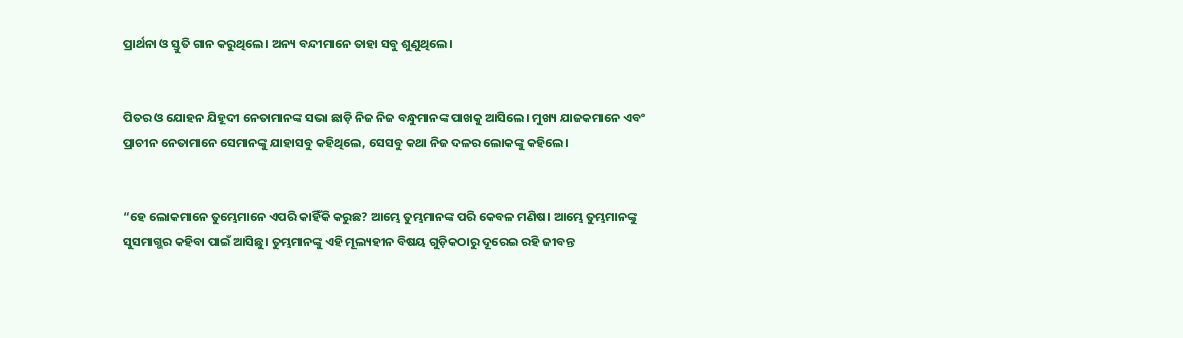ପ୍ରାର୍ଥନା ଓ ସ୍ତୁତି ଗାନ କରୁଥିଲେ। ଅନ୍ୟ ବନ୍ଦୀମାନେ ତାହା ସବୁ ଶୁଣୁଥିଲେ।


ପିତର ଓ ଯୋହନ ଯିହୂଦୀ ନେତାମାନଙ୍କ ସଭା ଛାଡ଼ି ନିଜ ନିଜ ବନ୍ଧୁମାନଙ୍କ ପାଖକୁ ଆସିଲେ। ମୁଖ୍ୟ ଯାଜକମାନେ ଏବଂ ପ୍ରାଚୀନ ନେତାମାନେ ସେମାନଙ୍କୁ ଯାହାସବୁ କହିଥିଲେ, ସେସବୁ କଥା ନିଜ ଦଳର ଲୋକଙ୍କୁ କହିଲେ।


“ହେ ଲୋକମାନେ ତୁମ୍ଭେମାନେ ଏପରି କାହିଁକି କରୁଛ? ଆମ୍ଭେ ତୁମ୍ଭମାନଙ୍କ ପରି କେବଳ ମଣିଷ। ଆମ୍ଭେ ତୁମ୍ଭମାନଙ୍କୁ ସୁସମାଗ୍ଭର କହିବା ପାଇଁ ଆସିଛୁ। ତୁମ୍ଭମାନଙ୍କୁ ଏହି ମୂଲ୍ୟହୀନ ବିଷୟ ଗୁଡ଼ିକଠାରୁ ଦୂରେଇ ରହି ଜୀବନ୍ତ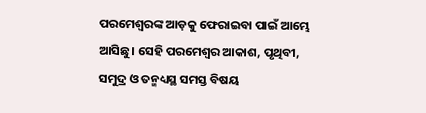ପରମେଶ୍ୱରଙ୍କ ଆଡ଼କୁ ଫେରାଇବା ପାଇଁ ଆମ୍ଭେ ଆସିଛୁ। ସେହି ପରମେଶ୍ୱର ଆକାଶ, ପୃଥିବୀ, ସମୁଦ୍ର ଓ ତନ୍ମଧ୍ୟସ୍ଥ ସମସ୍ତ ବିଷୟ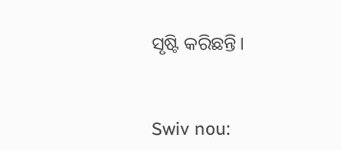ସୃଷ୍ଟି କରିଛନ୍ତି।


Swiv nou: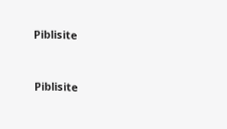Piblisite


Piblisite